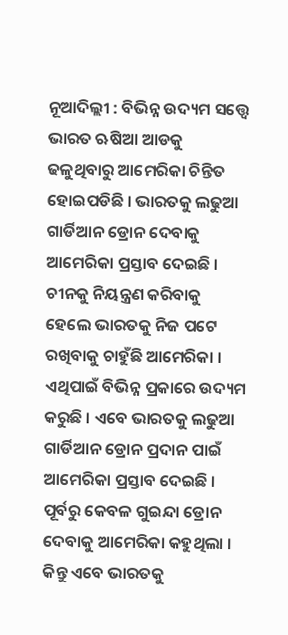ନୂଆଦିଲ୍ଲୀ : ବିଭିନ୍ନ ଉଦ୍ୟମ ସତ୍ତ୍ୱେ ଭାରତ ଋଷିଆ ଆଡକୁ ଢଳୁଥିବାରୁ ଆମେରିକା ଚିନ୍ତିତ ହୋଇପଡିଛି । ଭାରତକୁ ଲଢୁଆ ଗାର୍ଡିଆନ ଡ୍ରୋନ ଦେବାକୁ ଆମେରିକା ପ୍ରସ୍ତାବ ଦେଇଛି । ଚୀନକୁ ନିୟନ୍ତ୍ରଣ କରିବାକୁ ହେଲେ ଭାରତକୁ ନିଜ ପଟେ ରଖିବାକୁ ଚାହୁଁଛି ଆମେରିକା । ଏଥିପାଇଁ ବିଭିନ୍ନ ପ୍ରକାରେ ଉଦ୍ୟମ କରୁଛି । ଏବେ ଭାରତକୁ ଲଢୁଆ ଗାର୍ଡିଆନ ଡ୍ରୋନ ପ୍ରଦାନ ପାଇଁ ଆମେରିକା ପ୍ରସ୍ତାବ ଦେଇଛି । ପୂର୍ବରୁ କେବଳ ଗୁଇନ୍ଦା ଡ୍ରୋନ ଦେବାକୁ ଆମେରିକା କହୁଥିଲା । କିନ୍ତୁ ଏବେ ଭାରତକୁ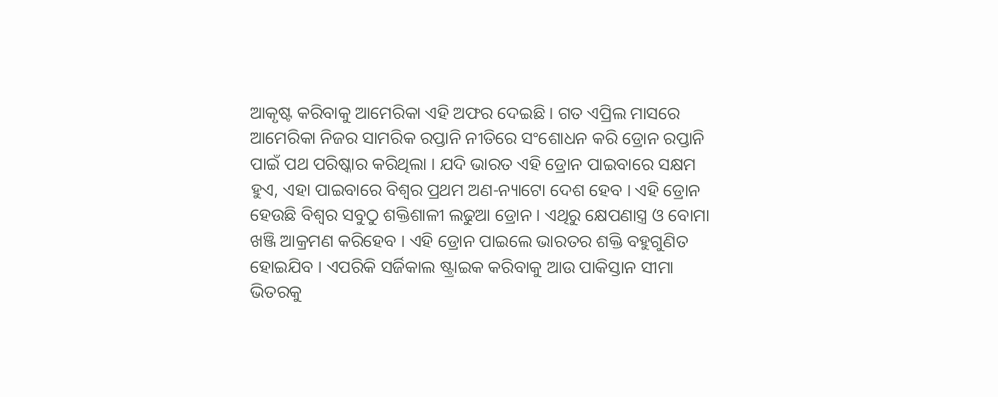ଆକୃଷ୍ଟ କରିବାକୁ ଆମେରିକା ଏହି ଅଫର ଦେଇଛି । ଗତ ଏପ୍ରିଲ ମାସରେ ଆମେରିକା ନିଜର ସାମରିକ ରପ୍ତାନି ନୀତିରେ ସଂଶୋଧନ କରି ଡ୍ରୋନ ରପ୍ତାନି ପାଇଁ ପଥ ପରିଷ୍କାର କରିଥିଲା । ଯଦି ଭାରତ ଏହି ଡ୍ରୋନ ପାଇବାରେ ସକ୍ଷମ ହୁଏ, ଏହା ପାଇବାରେ ବିଶ୍ୱର ପ୍ରଥମ ଅଣ-ନ୍ୟାଟୋ ଦେଶ ହେବ । ଏହି ଡ୍ରୋନ ହେଉଛି ବିଶ୍ୱର ସବୁଠୁ ଶକ୍ତିଶାଳୀ ଲଢୁଆ ଡ୍ରୋନ । ଏଥିରୁ କ୍ଷେପଣାସ୍ତ୍ର ଓ ବୋମା ଖଞ୍ଜି ଆକ୍ରମଣ କରିହେବ । ଏହି ଡ୍ରୋନ ପାଇଲେ ଭାରତର ଶକ୍ତି ବହୁଗୁଣିତ ହୋଇଯିବ । ଏପରିକି ସର୍ଜିକାଲ ଷ୍ଟ୍ରାଇକ କରିବାକୁ ଆଉ ପାକିସ୍ତାନ ସୀମା ଭିତରକୁ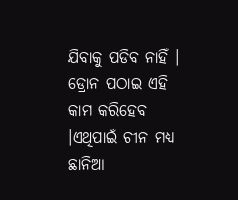ଯିବାକୁ ପଡିବ ନାହିଁ । ଡ୍ରୋନ ପଠାଇ ଏହି କାମ କରିହେବ ।ଏଥିପାଇଁ ଚୀନ ମଧ୍ୟ ଛାନିଆ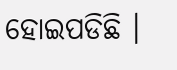ହୋଇପଡିଛି ।